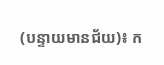(បន្ទាយមានជ័យ)៖ ក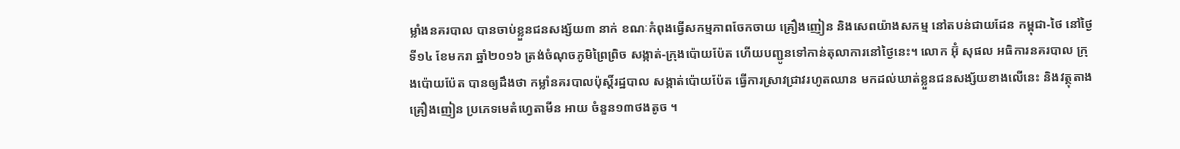ម្លាំងនគរបាល បានចាប់ខ្លួនជនសង្ស័យ៣ នាក់ ខណៈកំពុងធ្វើសកម្មភាពចែកចាយ គ្រឿងញៀន និងសេពយ៉ាងសកម្ម នៅតបន់ជាយដែន កម្ពុជា-ថៃ នៅថ្ងៃទី១៤ ខែមករា ឆ្នាំ២០១៦ ត្រង់ចំណុចភូមិព្រៃព្រិច សង្កាត់-ក្រុងប៉ោយប៉ែត ហើយបញ្ជូនទៅកាន់តុលាការនៅថ្ងៃនេះ។ លោក អ៊ុំ សុផល អធិការនគរបាល ក្រុងប៉ោយប៉ែត បានឲ្យដឹងថា កម្លាំនគរបាលប៉ុស្តិ៍រដ្ឋបាល សង្កាត់ប៉ោយប៉ែត ធ្វើការស្រាវជ្រាវរហូតឈាន មកដល់ឃាត់ខ្លួនជនសង្ស័យខាងលើនេះ និងវត្ថុតាង គ្រឿងញៀន ប្រភេទមេតំហ្វេតាមីន អាយ ចំនួន១៣ថងតូច ។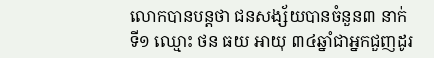លោកបានបន្តថា ជនសង្ស័យបានចំនួន៣ នាក់ ទី១ ឈ្មោះ ថន ធយ អាយុ ៣៤ឆ្នាំជាអ្នកជួញដូរ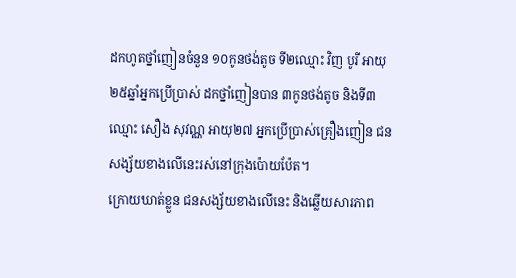ដកហូតថ្នាំញៀនចំនួន ១០កូនថង់តូច ទី២ឈ្មោះ វិញ បូរី អាយុ ២៥ឆ្នាំអ្នកប្រើប្រាស់ ដកថ្នាំញៀនបាន ៣កូនថង់តូច និងទី៣ឈ្មោះ សឿង សុវណ្ណ អាយុ២៧ អ្នកប្រើប្រាស់គ្រឿងញៀន ជនសង្ស័យខាងលើនេះរស់នៅក្រុងប៉ោយប៉ែត។
ក្រោយឃាត់ខ្លួន ជនសង្ស័យខាងលើនេះ និងឆ្លើយសារភាព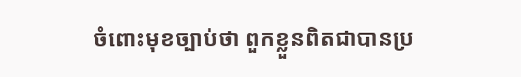ចំពោះមុខច្បាប់ថា ពួកខ្លួនពិតជាបានប្រ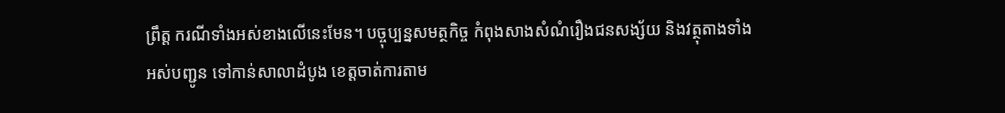ព្រឹត្ត ករណីទាំងអស់ខាងលើនេះមែន។ បច្ចុប្បន្នសមត្ថកិច្ច កំពុងសាងសំណំរឿងជនសង្ស័យ និងវត្ថុតាងទាំងអស់បញ្ជូន ទៅកាន់សាលាដំបូង ខេត្តចាត់ការតាម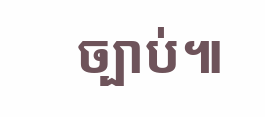ច្បាប់៕